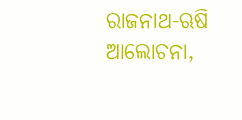ରାଜନାଥ-ଋଷି ଆଲୋଚନା,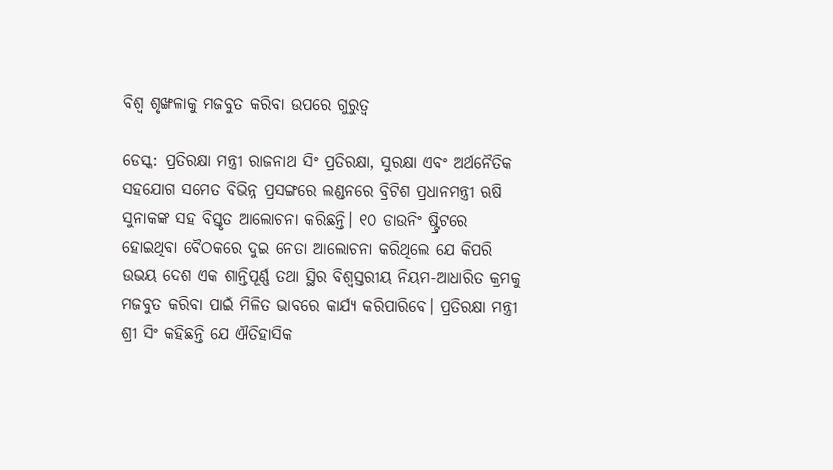ବିଶ୍ୱ ଶୃଙ୍ଖଳାକୁ ମଜବୁତ କରିବା ଉପରେ ଗୁରୁତ୍ୱ

ଡେସ୍କ: ପ୍ରତିରକ୍ଷା ମନ୍ତ୍ରୀ ରାଜନାଥ ସିଂ ପ୍ରତିରକ୍ଷା, ସୁରକ୍ଷା ଏବଂ ଅର୍ଥନୈତିକ ସହଯୋଗ ସମେତ ବିଭିନ୍ନ ପ୍ରସଙ୍ଗରେ ଲଣ୍ଡନରେ ବ୍ରିଟିଶ ପ୍ରଧାନମନ୍ତ୍ରୀ ଋଷି ସୁନାକଙ୍କ ସହ ବିସ୍ତୃତ ଆଲୋଚନା କରିଛନ୍ତି। ୧୦ ଡାଉନିଂ ଷ୍ଟ୍ରିଟରେ ହୋଇଥିବା ବୈଠକରେ ଦୁଇ ନେତା ଆଲୋଚନା କରିଥିଲେ ଯେ କିପରି ଉଭୟ ଦେଶ ଏକ ଶାନ୍ତିପୂର୍ଣ୍ଣ ତଥା ସ୍ଥିର ବିଶ୍ୱସ୍ତରୀୟ ନିୟମ-ଆଧାରିତ କ୍ରମକୁ ମଜବୁତ କରିବା ପାଇଁ ମିଳିତ ଭାବରେ କାର୍ଯ୍ୟ କରିପାରିବେ। ପ୍ରତିରକ୍ଷା ମନ୍ତ୍ରୀ ଶ୍ରୀ ସିଂ କହିଛନ୍ତି ଯେ ଐତିହାସିକ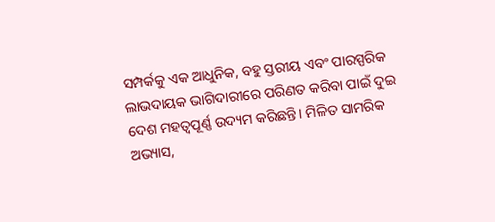ସମ୍ପର୍କକୁ ଏକ ଆଧୁନିକ, ବହୁ ସ୍ତରୀୟ ଏବଂ ପାରସ୍ପରିକ ଲାଭଦାୟକ ଭାଗିଦାରୀରେ ପରିଣତ କରିବା ପାଇଁ ଦୁଇ ଦେଶ ମହତ୍ୱପୂର୍ଣ୍ଣ ଉଦ୍ୟମ କରିଛନ୍ତି। ମିଳିତ ସାମରିକ ଅଭ୍ୟାସ,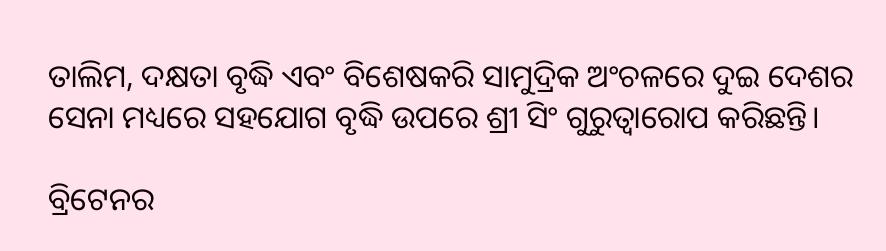ତାଲିମ, ଦକ୍ଷତା ବୃଦ୍ଧି ଏବଂ ବିଶେଷକରି ସାମୁଦ୍ରିକ ଅଂଚଳରେ ଦୁଇ ଦେଶର ସେନା ମଧ୍ୟରେ ସହଯୋଗ ବୃଦ୍ଧି ଉପରେ ଶ୍ରୀ ସିଂ ଗୁରୁତ୍ୱାରୋପ କରିଛନ୍ତି।

ବ୍ରିଟେନର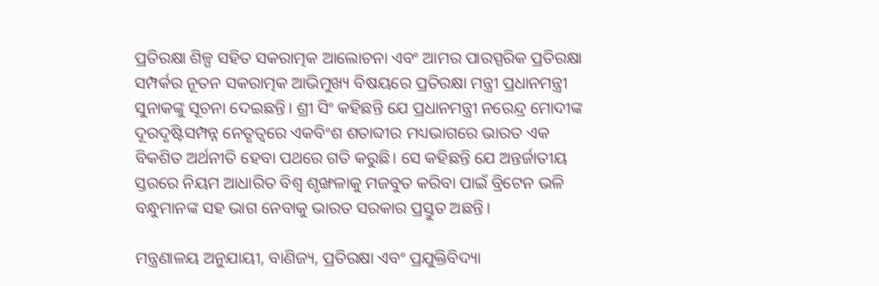ପ୍ରତିରକ୍ଷା ଶିଳ୍ପ ସହିତ ସକରାତ୍ମକ ଆଲୋଚନା ଏବଂ ଆମର ପାରସ୍ପରିକ ପ୍ରତିରକ୍ଷା ସମ୍ପର୍କର ନୂତନ ସକରାତ୍ମକ ଆଭିମୁଖ୍ୟ ବିଷୟରେ ପ୍ରତିରକ୍ଷା ମନ୍ତ୍ରୀ ପ୍ରଧାନମନ୍ତ୍ରୀ ସୁନାକଙ୍କୁ ସୂଚନା ଦେଇଛନ୍ତି। ଶ୍ରୀ ସିଂ କହିଛନ୍ତି ଯେ ପ୍ରଧାନମନ୍ତ୍ରୀ ନରେନ୍ଦ୍ର ମୋଦୀଙ୍କ ଦୂରଦୃଷ୍ଟିସମ୍ପନ୍ନ ନେତୃତ୍ୱରେ ଏକବିଂଶ ଶତାବ୍ଦୀର ମଧ୍ୟଭାଗରେ ଭାରତ ଏକ ବିକଶିତ ଅର୍ଥନୀତି ହେବା ପଥରେ ଗତି କରୁଛି। ସେ କହିଛନ୍ତି ଯେ ଅନ୍ତର୍ଜାତୀୟ ସ୍ତରରେ ନିୟମ ଆଧାରିତ ବିଶ୍ୱ ଶୃଙ୍ଖଳାକୁ ମଜବୁତ କରିବା ପାଇଁ ବ୍ରିଟେନ ଭଳି ବନ୍ଧୁମାନଙ୍କ ସହ ଭାଗ ନେବାକୁ ଭାରତ ସରକାର ପ୍ରସ୍ତୁତ ଅଛନ୍ତି।

ମନ୍ତ୍ରଣାଳୟ ଅନୁଯାୟୀ, ବାଣିଜ୍ୟ, ପ୍ରତିରକ୍ଷା ଏବଂ ପ୍ରଯୁକ୍ତିବିଦ୍ୟା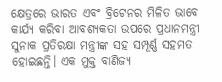କ୍ଷେତ୍ରରେ ଭାରତ ଏବଂ ବ୍ରିଟେନର ମିଳିତ ଭାବେ କାର୍ଯ୍ୟ କରିବା ଆବଶ୍ୟକତା ଉପରେ ପ୍ରଧାନମନ୍ତ୍ରୀ ସୁନାକ ପ୍ରତିରକ୍ଷା ମନ୍ତ୍ରୀଙ୍କ ସହ ସମ୍ପୂର୍ଣ୍ଣ ସହମତ ହୋଇଛନ୍ତି। ଏକ ମୁକ୍ତ ବାଣିଜ୍ୟ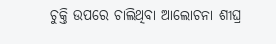ଚୁକ୍ତି ଉପରେ ଚାଲିଥିବା ଆଲୋଚନା ଶୀଘ୍ର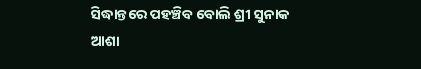ସିଦ୍ଧାନ୍ତରେ ପହଞ୍ଚିବ ବୋଲି ଶ୍ରୀ ସୁନାକ ଆଶା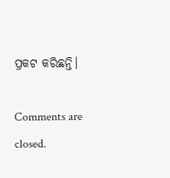ପ୍ରକଟ କରିଛନ୍ତି।

Comments are closed.